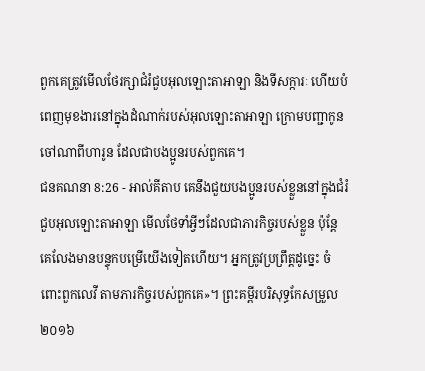ពួកគេត្រូវមើលថែរក្សាជំរំជួបអុលឡោះតាអាឡា និងទីសក្ការៈ ហើយបំពេញមុខងារនៅក្នុងដំណាក់របស់អុលឡោះតាអាឡា ក្រោមបញ្ជាកូនចៅណាពីហារូន ដែលជាបងប្អូនរបស់ពួកគេ។
ជនគណនា 8:26 - អាល់គីតាប គេនឹងជួយបងប្អូនរបស់ខ្លួននៅក្នុងជំរំជួបអុលឡោះតាអាឡា មើលថែទាំអ្វីៗដែលជាភារកិច្ចរបស់ខ្លួន ប៉ុន្តែ គេលែងមានបន្ទុកបម្រើយើងទៀតហើយ។ អ្នកត្រូវប្រព្រឹត្តដូច្នេះ ចំពោះពួកលេវី តាមភារកិច្ចរបស់ពួកគេ»។ ព្រះគម្ពីរបរិសុទ្ធកែសម្រួល ២០១៦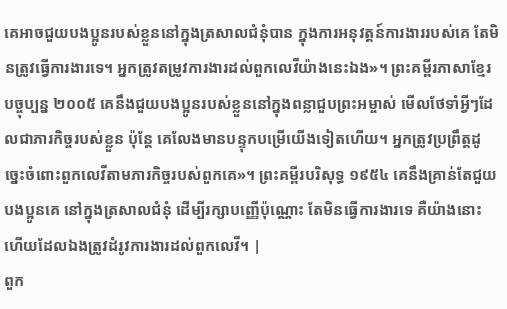គេអាចជួយបងប្អូនរបស់ខ្លួននៅក្នុងត្រសាលជំនុំបាន ក្នុងការអនុវត្តន៍ការងាររបស់គេ តែមិនត្រូវធ្វើការងារទេ។ អ្នកត្រូវតម្រូវការងារដល់ពួកលេវីយ៉ាងនេះឯង»។ ព្រះគម្ពីរភាសាខ្មែរបច្ចុប្បន្ន ២០០៥ គេនឹងជួយបងប្អូនរបស់ខ្លួននៅក្នុងពន្លាជួបព្រះអម្ចាស់ មើលថែទាំអ្វីៗដែលជាភារកិច្ចរបស់ខ្លួន ប៉ុន្តែ គេលែងមានបន្ទុកបម្រើយើងទៀតហើយ។ អ្នកត្រូវប្រព្រឹត្តដូច្នេះចំពោះពួកលេវីតាមភារកិច្ចរបស់ពួកគេ»។ ព្រះគម្ពីរបរិសុទ្ធ ១៩៥៤ គេនឹងគ្រាន់តែជួយបងប្អូនគេ នៅក្នុងត្រសាលជំនុំ ដើម្បីរក្សាបញ្ញើប៉ុណ្ណោះ តែមិនធ្វើការងារទេ គឺយ៉ាងនោះហើយដែលឯងត្រូវដំរូវការងារដល់ពួកលេវី។ |
ពួក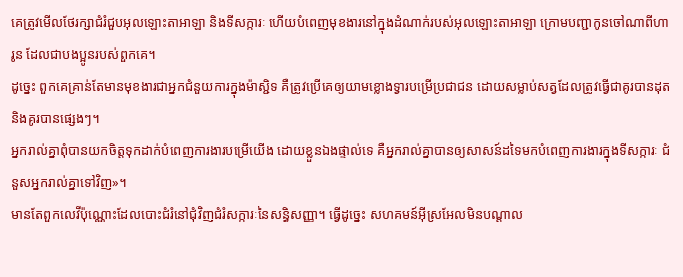គេត្រូវមើលថែរក្សាជំរំជួបអុលឡោះតាអាឡា និងទីសក្ការៈ ហើយបំពេញមុខងារនៅក្នុងដំណាក់របស់អុលឡោះតាអាឡា ក្រោមបញ្ជាកូនចៅណាពីហារូន ដែលជាបងប្អូនរបស់ពួកគេ។
ដូច្នេះ ពួកគេគ្រាន់តែមានមុខងារជាអ្នកជំនួយការក្នុងម៉ាស្ជិទ គឺត្រូវប្រើគេឲ្យយាមខ្លោងទ្វារបម្រើប្រជាជន ដោយសម្លាប់សត្វដែលត្រូវធ្វើជាគូរបានដុត និងគូរបានផ្សេងៗ។
អ្នករាល់គ្នាពុំបានយកចិត្តទុកដាក់បំពេញការងារបម្រើយើង ដោយខ្លួនឯងផ្ទាល់ទេ គឺអ្នករាល់គ្នាបានឲ្យសាសន៍ដទៃមកបំពេញការងារក្នុងទីសក្ការៈ ជំនួសអ្នករាល់គ្នាទៅវិញ»។
មានតែពួកលេវីប៉ុណ្ណោះដែលបោះជំរំនៅជុំវិញជំរំសក្ការៈនៃសន្ធិសញ្ញា។ ធ្វើដូច្នេះ សហគមន៍អ៊ីស្រអែលមិនបណ្តាល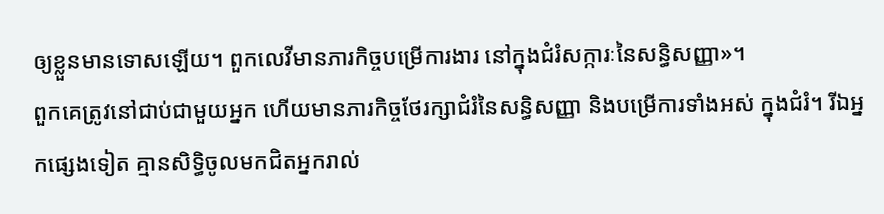ឲ្យខ្លួនមានទោសឡើយ។ ពួកលេវីមានភារកិច្ចបម្រើការងារ នៅក្នុងជំរំសក្ការៈនៃសន្ធិសញ្ញា»។
ពួកគេត្រូវនៅជាប់ជាមួយអ្នក ហើយមានភារកិច្ចថែរក្សាជំរំនៃសន្ធិសញ្ញា និងបម្រើការទាំងអស់ ក្នុងជំរំ។ រីឯអ្នកផ្សេងទៀត គ្មានសិទ្ធិចូលមកជិតអ្នករាល់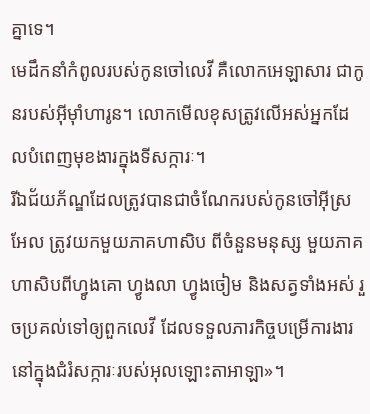គ្នាទេ។
មេដឹកនាំកំពូលរបស់កូនចៅលេវី គឺលោកអេឡាសារ ជាកូនរបស់អ៊ីមុាំហារូន។ លោកមើលខុសត្រូវលើអស់អ្នកដែលបំពេញមុខងារក្នុងទីសក្ការៈ។
រីឯជ័យភ័ណ្ឌដែលត្រូវបានជាចំណែករបស់កូនចៅអ៊ីស្រអែល ត្រូវយកមួយភាគហាសិប ពីចំនួនមនុស្ស មួយភាគហាសិបពីហ្វូងគោ ហ្វូងលា ហ្វូងចៀម និងសត្វទាំងអស់ រួចប្រគល់ទៅឲ្យពួកលេវី ដែលទទួលភារកិច្ចបម្រើការងារនៅក្នុងជំរំសក្ការៈរបស់អុលឡោះតាអាឡា»។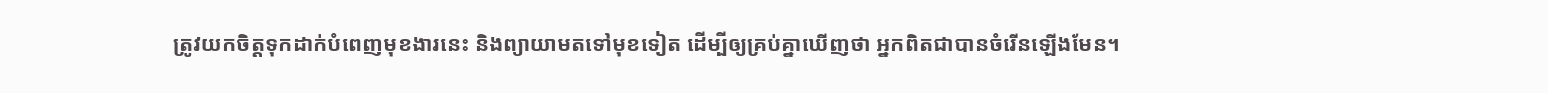ត្រូវយកចិត្ដទុកដាក់បំពេញមុខងារនេះ និងព្យាយាមតទៅមុខទៀត ដើម្បីឲ្យគ្រប់គ្នាឃើញថា អ្នកពិតជាបានចំរើនឡើងមែន។